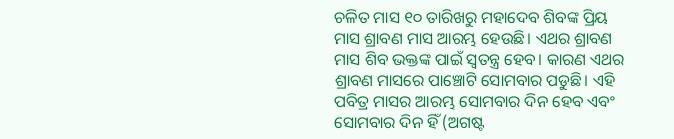ଚଳିତ ମାସ ୧୦ ତାରିଖରୁ ମହାଦେବ ଶିବଙ୍କ ପ୍ରିୟ ମାସ ଶ୍ରାବଣ ମାସ ଆରମ୍ଭ ହେଉଛି। ଏଥର ଶ୍ରାବଣ ମାସ ଶିବ ଭକ୍ତଙ୍କ ପାଇଁ ସ୍ୱତନ୍ତ୍ର ହେବ। କାରଣ ଏଥର ଶ୍ରାବଣ ମାସରେ ପାଞ୍ଚୋଟି ସୋମବାର ପଡୁଛି। ଏହି ପବିତ୍ର ମାସର ଆରମ୍ଭ ସୋମବାର ଦିନ ହେବ ଏବଂ ସୋମବାର ଦିନ ହିଁ (ଅଗଷ୍ଟ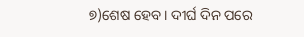୭)ଶେଷ ହେବ। ଦୀର୍ଘ ଦିନ ପରେ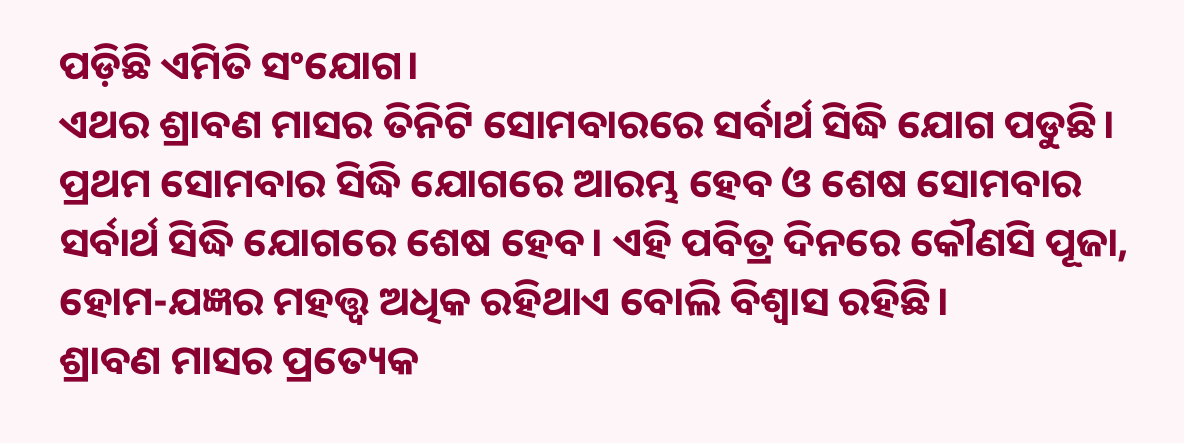ପଡ଼ିଛି ଏମିତି ସଂଯୋଗ।
ଏଥର ଶ୍ରାବଣ ମାସର ତିନିଟି ସୋମବାରରେ ସର୍ବାର୍ଥ ସିଦ୍ଧି ଯୋଗ ପଡୁଛି। ପ୍ରଥମ ସୋମବାର ସିଦ୍ଧି ଯୋଗରେ ଆରମ୍ଭ ହେବ ଓ ଶେଷ ସୋମବାର ସର୍ବାର୍ଥ ସିଦ୍ଧି ଯୋଗରେ ଶେଷ ହେବ। ଏହି ପବିତ୍ର ଦିନରେ କୌଣସି ପୂଜା, ହୋମ-ଯଜ୍ଞର ମହତ୍ତ୍ୱ ଅଧିକ ରହିଥାଏ ବୋଲି ବିଶ୍ୱାସ ରହିଛି।
ଶ୍ରାବଣ ମାସର ପ୍ରତ୍ୟେକ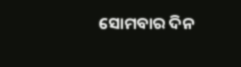ସୋମବାର ଦିନ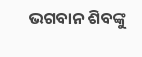ଭଗବାନ ଶିବଙ୍କୁ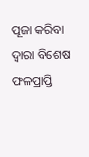ପୂଜା କରିବା ଦ୍ୱାରା ବିଶେଷ ଫଳପ୍ରାପ୍ତି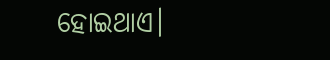ହୋଇଥାଏ।